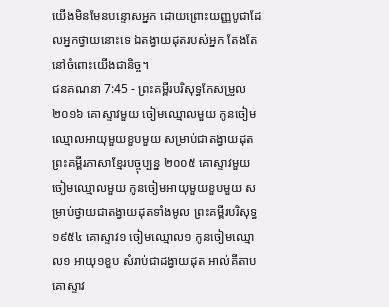យើងមិនមែនបន្ទោសអ្នក ដោយព្រោះយញ្ញបូជាដែលអ្នកថ្វាយនោះទេ ឯតង្វាយដុតរបស់អ្នក តែងតែនៅចំពោះយើងជានិច្ច។
ជនគណនា 7:45 - ព្រះគម្ពីរបរិសុទ្ធកែសម្រួល ២០១៦ គោស្ទាវមួយ ចៀមឈ្មោលមួយ កូនចៀមឈ្មោលអាយុមួយខួបមួយ សម្រាប់ជាតង្វាយដុត ព្រះគម្ពីរភាសាខ្មែរបច្ចុប្បន្ន ២០០៥ គោស្ទាវមួយ ចៀមឈ្មោលមួយ កូនចៀមអាយុមួយខួបមួយ សម្រាប់ថ្វាយជាតង្វាយដុតទាំងមូល ព្រះគម្ពីរបរិសុទ្ធ ១៩៥៤ គោស្ទាវ១ ចៀមឈ្មោល១ កូនចៀមឈ្មោល១ អាយុ១ខួប សំរាប់ជាដង្វាយដុត អាល់គីតាប គោស្ទាវ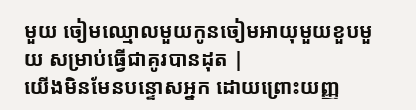មួយ ចៀមឈ្មោលមួយកូនចៀមអាយុមួយខួបមួយ សម្រាប់ធ្វើជាគូរបានដុត |
យើងមិនមែនបន្ទោសអ្នក ដោយព្រោះយញ្ញ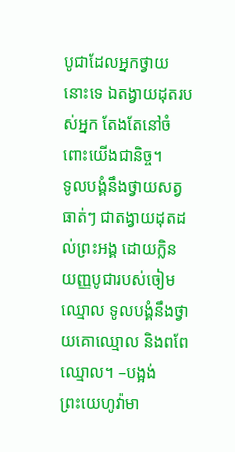បូជាដែលអ្នកថ្វាយនោះទេ ឯតង្វាយដុតរបស់អ្នក តែងតែនៅចំពោះយើងជានិច្ច។
ទូលបង្គំនឹងថ្វាយសត្វធាត់ៗ ជាតង្វាយដុតដល់ព្រះអង្គ ដោយក្លិនយញ្ញបូជារបស់ចៀមឈ្មោល ទូលបង្គំនឹងថ្វាយគោឈ្មោល និងពពែឈ្មោល។ –បង្អង់
ព្រះយេហូវ៉ាមា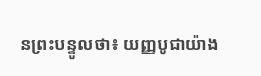នព្រះបន្ទូលថា៖ យញ្ញបូជាយ៉ាង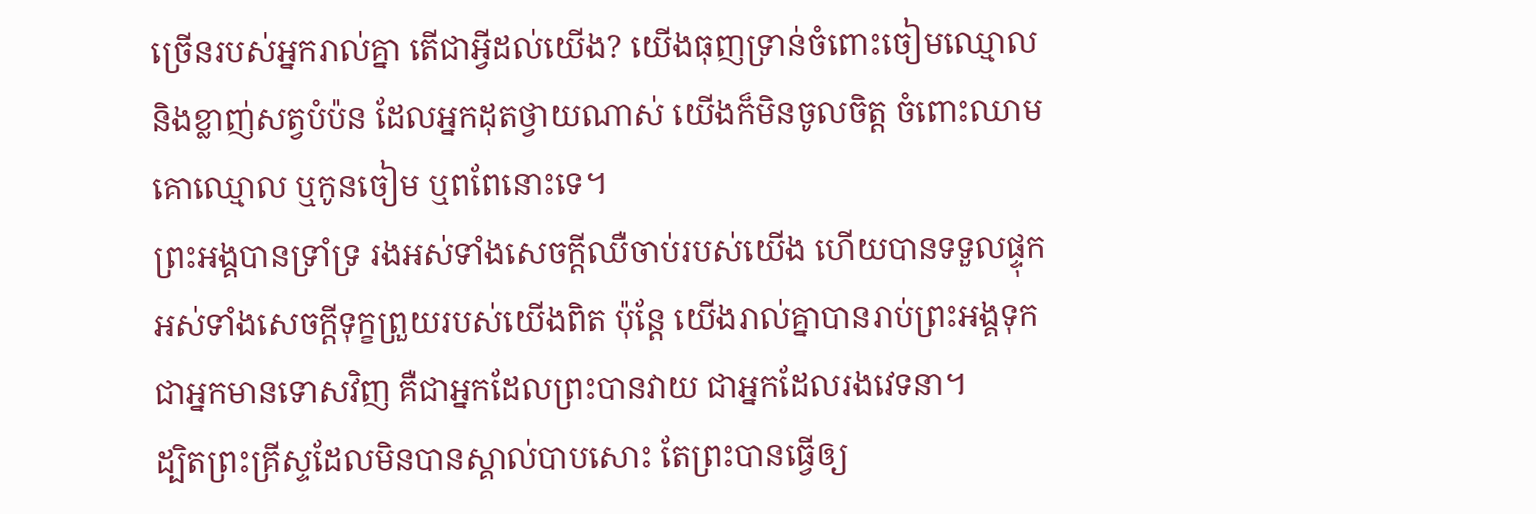ច្រើនរបស់អ្នករាល់គ្នា តើជាអ្វីដល់យើង? យើងធុញទ្រាន់ចំពោះចៀមឈ្មោល និងខ្លាញ់សត្វបំប៉ន ដែលអ្នកដុតថ្វាយណាស់ យើងក៏មិនចូលចិត្ត ចំពោះឈាមគោឈ្មោល ឬកូនចៀម ឬពពែនោះទេ។
ព្រះអង្គបានទ្រាំទ្រ រងអស់ទាំងសេចក្ដីឈឺចាប់របស់យើង ហើយបានទទួលផ្ទុកអស់ទាំងសេចក្ដីទុក្ខព្រួយរបស់យើងពិត ប៉ុន្តែ យើងរាល់គ្នាបានរាប់ព្រះអង្គទុកជាអ្នកមានទោសវិញ គឺជាអ្នកដែលព្រះបានវាយ ជាអ្នកដែលរងវេទនា។
ដ្បិតព្រះគ្រីស្ទដែលមិនបានស្គាល់បាបសោះ តែព្រះបានធ្វើឲ្យ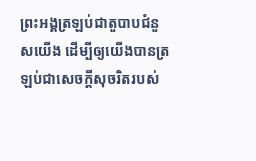ព្រះអង្គត្រឡប់ជាតួបាបជំនួសយើង ដើម្បីឲ្យយើងបានត្រឡប់ជាសេចក្តីសុចរិតរបស់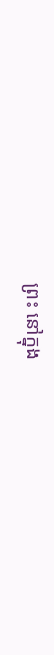ព្រះ នៅក្នុង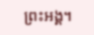ព្រះអង្គ។